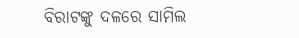ବିରାଟଙ୍କୁ ଦଳରେ ସାମିଲ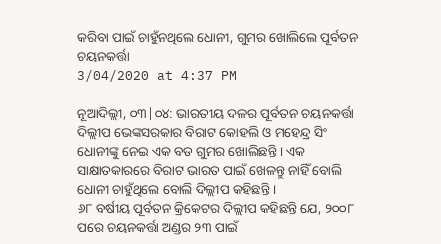କରିବା ପାଇଁ ଚାହୁଁନଥିଲେ ଧୋନୀ, ଗୁମର ଖୋଲିଲେ ପୂର୍ବତନ ଚୟନକର୍ତ୍ତା
3/04/2020 at 4:37 PM

ନୂଆଦିଲ୍ଲୀ, ୦୩|୦୪: ଭାରତୀୟ ଦଳର ପୂର୍ବତନ ଚୟନକର୍ତ୍ତା ଦିଲ୍ଲୀପ ଭେଙ୍କସରକାର ବିରାଟ କୋହଲି ଓ ମହେନ୍ଦ୍ର ସିଂ ଧୋନୀଙ୍କୁ ନେଇ ଏକ ବଡ ଗୁମର ଖୋଲିଛନ୍ତି । ଏକ ସାକ୍ଷାତକାରରେ ବିରାଟ ଭାରତ ପାଇଁ ଖେଳନ୍ତୁ ନାହିଁ ବୋଲି ଧୋନୀ ଚାହୁଁଥିଲେ ବୋଲି ଦିଲ୍ଲୀପ କହିଛନ୍ତି ।
୬୮ ବର୍ଷୀୟ ପୂର୍ବତନ କ୍ରିକେଟର ଦିଲ୍ଲୀପ କହିଛନ୍ତି ଯେ, ୨୦୦୮ ପରେ ଚୟନକର୍ତ୍ତା ଅଣ୍ଡର ୨୩ ପାଇଁ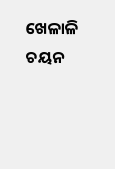ଖେଳାଳି ଚୟନ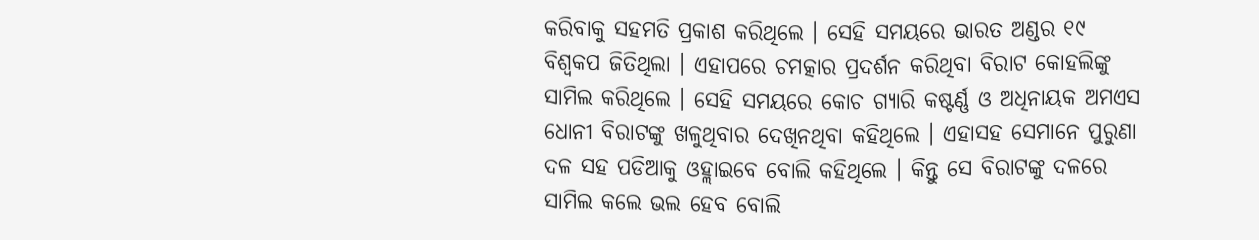କରିବାକୁ ସହମତି ପ୍ରକାଶ କରିଥିଲେ । ସେହି ସମୟରେ ଭାରତ ଅଣ୍ଡର ୧୯ ବିଶ୍ୱକପ ଜିତିଥିଲା । ଏହାପରେ ଚମତ୍କାର ପ୍ରଦର୍ଶନ କରିଥିବା ବିରାଟ କୋହଲିଙ୍କୁ ସାମିଲ କରିଥିଲେ । ସେହି ସମୟରେ କୋଚ ଗ୍ୟାରି କଷ୍ଟର୍ଣ୍ଣ ଓ ଅଧିନାୟକ ଅମଏସ ଧୋନୀ ବିରାଟଙ୍କୁ ଖଳୁଥିବାର ଦେଖିନଥିବା କହିଥିଲେ । ଏହାସହ ସେମାନେ ପୁରୁଣା ଦଳ ସହ ପଡିଆକୁ ଓହ୍ଲାଇବେ ବୋଲି କହିଥିଲେ । କିନ୍ତୁ ସେ ବିରାଟଙ୍କୁ ଦଳରେ ସାମିଲ କଲେ ଭଲ ହେବ ବୋଲି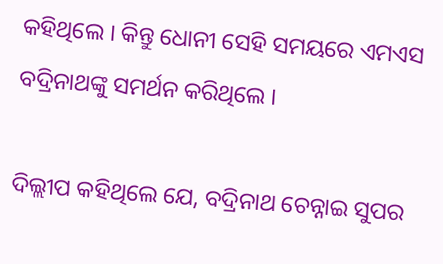କହିଥିଲେ । କିନ୍ତୁ ଧୋନୀ ସେହି ସମୟରେ ଏମଏସ ବଦ୍ରିନାଥଙ୍କୁ ସମର୍ଥନ କରିଥିଲେ ।

ଦିଲ୍ଲୀପ କହିଥିଲେ ଯେ, ବଦ୍ରିନାଥ ଚେନ୍ନାଇ ସୁପର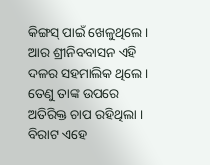କିଙ୍ଗସ୍ ପାଇଁ ଖେଳୁଥିଲେ । ଆର ଶ୍ରୀନିବବାସନ ଏହି ଦଳର ସହମାଲିକ ଥିଲେ । ତେଣୁ ତାଙ୍କ ଉପରେ ଅତିରିକ୍ତ ଚାପ ରହିଥିଲା । ବିରାଟ ଏହେ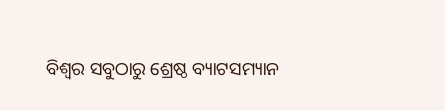ବିଶ୍ୱର ସବୁଠାରୁ ଶ୍ରେଷ୍ଠ ବ୍ୟାଟସମ୍ୟାନ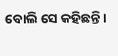ବୋଲି ସେ କହିଛନ୍ତି ।